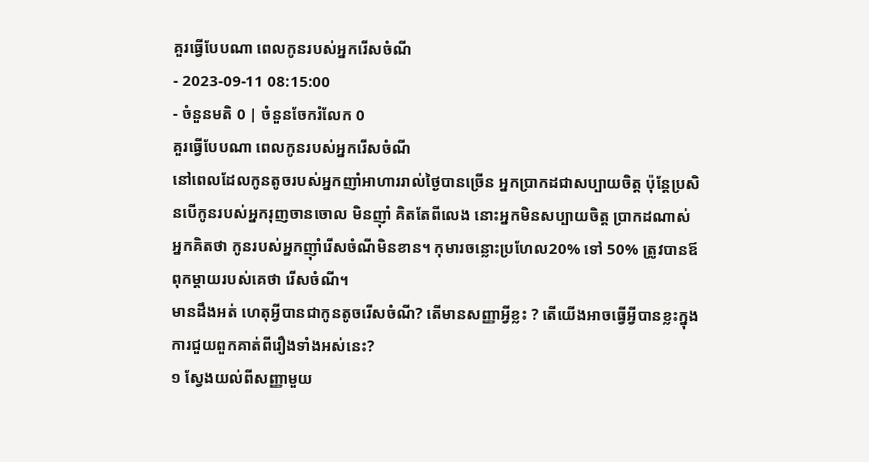គួរធ្វើបែបណា ពេលកូនរបស់អ្នករើសចំណី
- 2023-09-11 08:15:00
- ចំនួនមតិ 0 | ចំនួនចែករំលែក 0
គួរធ្វើបែបណា ពេលកូនរបស់អ្នករើសចំណី
នៅពេលដែលកូនតូចរបស់អ្នកញាំអាហាររាល់ថ្ងៃបានច្រើន អ្នកប្រាកដជាសប្បាយចិត្ត ប៉ុន្តែប្រសិនបើកូនរបស់អ្នករុញចានចោល មិនញ៉ាំ គិតតែពីលេង នោះអ្នកមិនសប្បាយចិត្ត ប្រាកដណាស់ អ្នកគិតថា កូនរបស់អ្នកញ៉ាំរើសចំណីមិនខាន។ កុមារចន្លោះប្រហែល20% ទៅ 50% ត្រូវបានឪពុកម្តាយរបស់គេថា រើសចំណី។
មានដឹងអត់ ហេតុអ្វីបានជាកូនតូចរើសចំណី? តើមានសញ្ញាអ្វីខ្លះ ? តើយើងអាចធ្វើអ្វីបានខ្លះក្នុងការជួយពួកគាត់ពីរឿងទាំងអស់នេះ?
១ ស្វែងយល់ពីសញ្ញាមួយ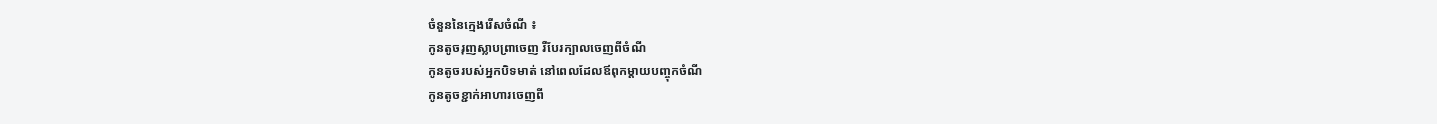ចំនួននៃក្មេងរើសចំណី ៖
កូនតូចរុញស្លាបព្រាចេញ រឺបែរក្បាលចេញពីចំណី
កូនតូចរបស់អ្នកបិទមាត់ នៅពេលដែលឪពុកម្តាយបញ្ចុកចំណី
កូនតូចខ្ជាក់អាហារចេញពី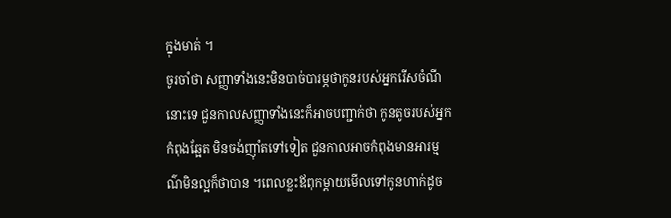ក្នុងមាត់ ។
ចូរចាំថា សញ្ញាទាំងនេះមិនបាច់បារម្ភថាកូនរបស់អ្នករើសចំណីនោះទេ ជួនកាលសញ្ញាទាំងនេះក៏អាចបញ្ជាក់ថា កូនតូចរបស់អ្នក កំពុងឆ្អែត មិនចង់ញ៉ាំតទៅទៀត ជួនកាលអាចកំពុងមានអារម្មណ៌មិនល្អក៏ថាបាន ។ពេលខ្លះឪពុកម្តាយមើលទៅកូនហាក់ដូច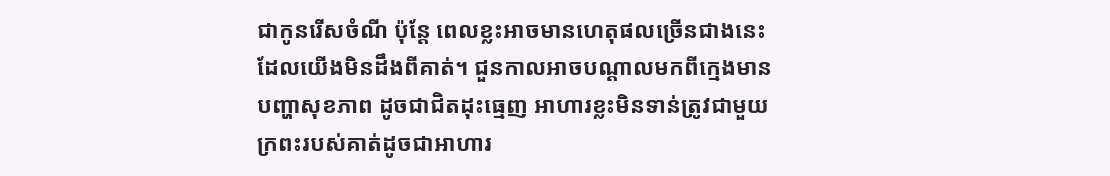ជាកូនរើសចំណី ប៉ុន្តែ ពេលខ្លះអាចមានហេតុផលច្រើនជាងនេះ ដែលយើងមិនដឹងពីគាត់។ ជួនកាលអាចបណ្តាលមកពីក្មេងមានបញ្ហាសុខភាព ដូចជាជិតដុះធ្មេញ អាហារខ្លះមិនទាន់ត្រូវជាមួយក្រពះរបស់គាត់ដូចជាអាហារ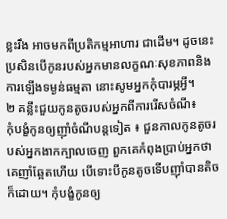ខ្លះរឹង អាចមកពីប្រតិកម្មអាហារ ជាដើម។ ដូចនេះប្រសិនបើកូនរបស់អ្នកមានលក្ខណៈសុខភាពនិង ការឡើងទម្ងន់ធម្មតា នោះសូមអ្នកកុំបារម្ភអ្វី។
២ គន្លឹះជួយកូនតូចរបស់អ្នកពីការរើសចំណី៖
កុំបង្ខំកូនឲ្យញ៉ាំចំណីបន្តទៀត ៖ ជួនកាលកូនតូចរបស់អ្នកងាកក្បាលចេញ ពួកគេកំពុងប្រាប់អ្នកថា គេញាំឆ្អែតហើយ បើទោះបីកូនតូចទើបញ៉ាំបានតិចក៏ដោយ។ កុំបង្ខំកូនឲ្យ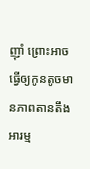ញ៉ាំ ព្រោះអាចធ្វើឲ្យកូនតូចមានភាពតានតឹងអារម្ម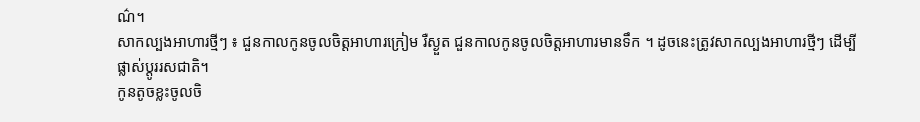ណ៌។
សាកល្បងអាហារថ្មីៗ ៖ ជួនកាលកូនចូលចិត្តអាហារក្រៀម រឺស្ងួត ជួនកាលកូនចូលចិត្តអាហារមានទឹក ។ ដូចនេះត្រូវសាកល្បងអាហារថ្មីៗ ដើម្បីផ្លាស់ប្តូររសជាតិ។
កូនតូចខ្លះចូលចិ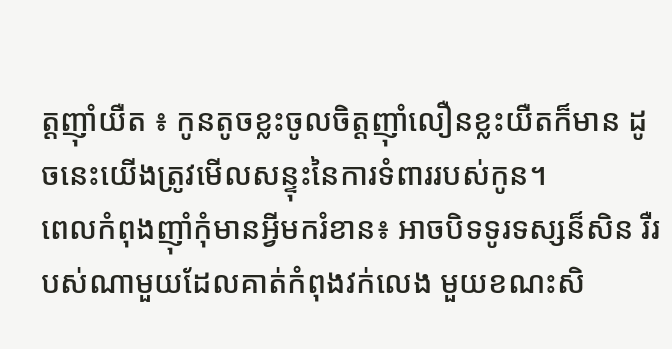ត្តញ៉ាំយឺត ៖ កូនតូចខ្លះចូលចិត្តញ៉ាំលឿនខ្លះយឺតក៏មាន ដូចនេះយើងត្រូវមើលសន្ទុះនៃការទំពាររបស់កូន។
ពេលកំពុងញ៉ាំកុំមានអ្វីមករំខាន៖ អាចបិទទូរទស្សន៏សិន រឺរបស់ណាមួយដែលគាត់កំពុងវក់លេង មួយខណះសិ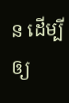ន ដើម្បីឲ្យ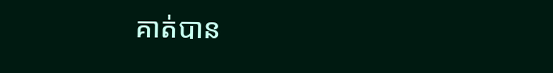គាត់បាន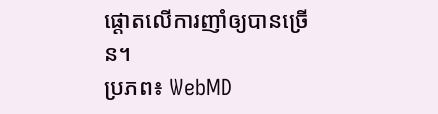ផ្តោតលើការញាំឲ្យបានច្រើន។
ប្រភព៖ WebMD